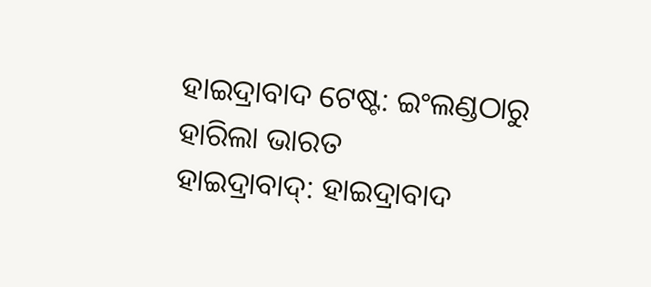ହାଇଦ୍ରାବାଦ ଟେଷ୍ଟ: ଇଂଲଣ୍ଡଠାରୁ ହାରିଲା ଭାରତ
ହାଇଦ୍ରାବାଦ୍: ହାଇଦ୍ରାବାଦ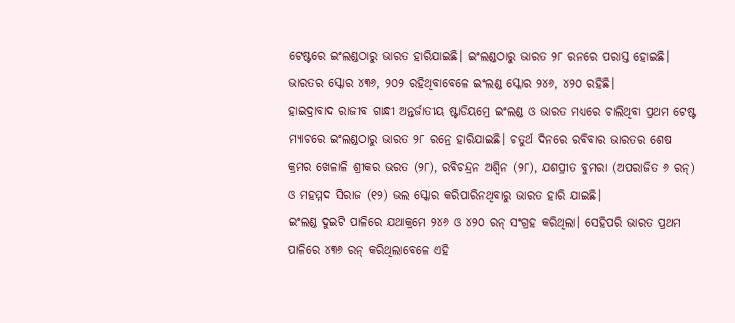ଟେଷ୍ଟରେ ଇଂଲଣ୍ଡଠାରୁ ଭାରତ ହାରିଯାଇଛି। ଇଂଲଣ୍ଡଠାରୁ ଭାରତ ୨୮ ରନରେ ପରାସ୍ତ ହୋଇଛି। ଭାରତର ସ୍କୋର ୪୩୬, ୨୦୨ ରହିଥିବାବେଳେ ଇଂଲଣ୍ଡ ସ୍କୋର ୨୪୬, ୪୨୦ ରହିଛି।
ହାଇଦ୍ରାବାଦ ରାଜୀବ ଗାନ୍ଧୀ ଅନ୍ତର୍ଜାତୀୟ ଷ୍ଟାଡିୟମ୍ରେ ଇଂଲଣ୍ଡ ଓ ଭାରତ ମଧ୍ୟରେ ଚାଲିଥିବା ପ୍ରଥମ ଟେଷ୍ଟ ମ୍ୟାଚରେ ଇଂଲଣ୍ଡଠାରୁ ଭାରତ ୨୮ ରନ୍ରେ ହାରିଯାଇଛି। ଚତୁର୍ଥ ଦିନରେ ରବିବାର ଭାରତର ଶେଷ କ୍ରମର ଖେଳାଳି ଶ୍ରୀକର ଭରତ (୨୮), ରବିଚନ୍ଦ୍ରନ ଅଶ୍ବିନ (୨୮), ଯଶପ୍ରୀତ ବୁମରା (ଅପରାଜିତ ୬ ରନ୍) ଓ ମହମ୍ମଦ ସିରାଜ (୧୨) ଭଲ ସ୍କୋର କରିପାରିନଥିବାରୁ ଭାରତ ହାରି ଯାଇଛି।
ଇଂଲଣ୍ଡ ଦୁଇଟି ପାଳିରେ ଯଥାକ୍ରମେ ୨୪୬ ଓ ୪୨୦ ରନ୍ ସଂଗ୍ରହ କରିଥିଲା। ସେହିପରି ଭାରତ ପ୍ରଥମ ପାଳିରେ ୪୩୬ ରନ୍ କରିଥିଲାବେଳେ ଏହି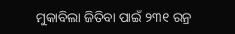ମୁକାବିଲା ଜିତିବା ପାଇଁ ୨୩୧ ରନ୍ର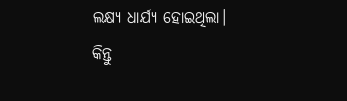ଲକ୍ଷ୍ୟ ଧାର୍ଯ୍ୟ ହୋଇଥିଲା। କିନ୍ତୁ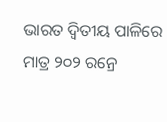ଭାରତ ଦ୍ବିତୀୟ ପାଳିରେ ମାତ୍ର ୨୦୨ ରନ୍ରେ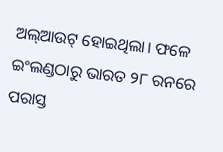ଅଲ୍ଆଉଟ୍ ହୋଇଥିଲା। ଫଳେ ଇଂଲଣ୍ଡଠାରୁ ଭାରତ ୨୮ ରନରେ ପରାସ୍ତ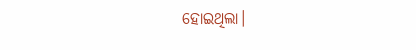ହୋଇଥିଲା।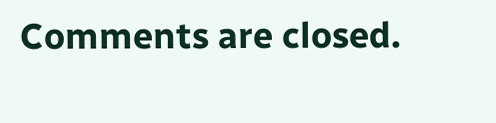Comments are closed.